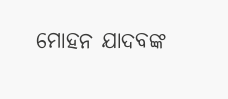ମୋହନ ଯାଦବଙ୍କ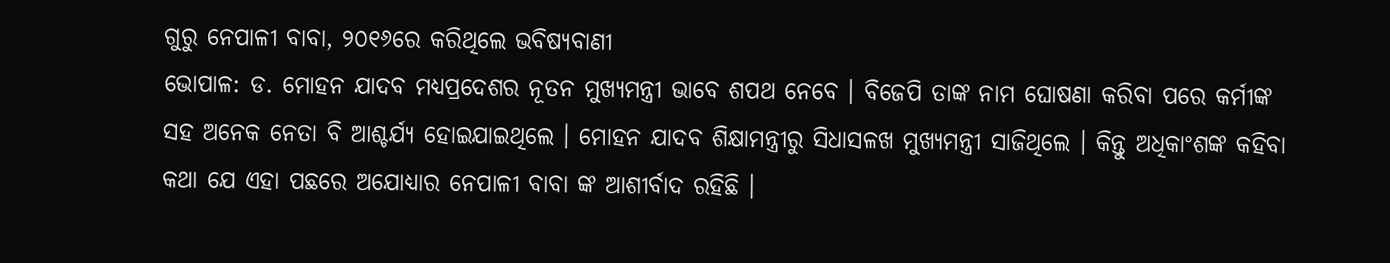ଗୁରୁ ନେପାଳୀ ବାବା, ୨୦୧୬ରେ କରିଥିଲେ ଭବିଷ୍ୟବାଣୀ
ଭୋପାଳ: ଡ. ମୋହନ ଯାଦବ ମଧ୍ୟପ୍ରଦେଶର ନୂତନ ମୁଖ୍ୟମନ୍ତ୍ରୀ ଭାବେ ଶପଥ ନେବେ । ବିଜେପି ତାଙ୍କ ନାମ ଘୋଷଣା କରିବା ପରେ କର୍ମୀଙ୍କ ସହ ଅନେକ ନେତା ବି ଆଶ୍ଚର୍ଯ୍ୟ ହୋଇଯାଇଥିଲେ । ମୋହନ ଯାଦବ ଶିକ୍ଷାମନ୍ତ୍ରୀରୁ ସିଧାସଳଖ ମୁଖ୍ୟମନ୍ତ୍ରୀ ସାଜିଥିଲେ । କିନ୍ତୁ ଅଧିକାଂଶଙ୍କ କହିବା କଥା ଯେ ଏହା ପଛରେ ଅଯୋଧ୍ୟାର ନେପାଳୀ ବାବା ଙ୍କ ଆଶୀର୍ବାଦ ରହିଛି ।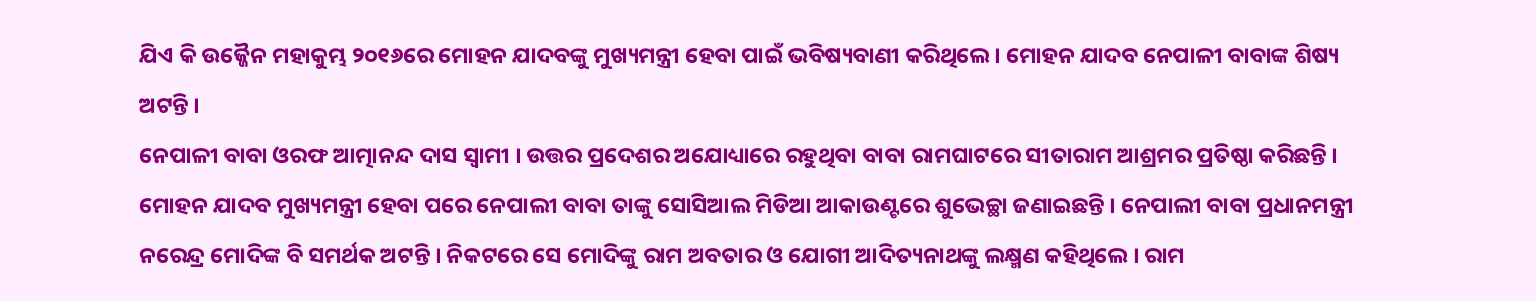ଯିଏ କି ଉଜ୍ଜୈନ ମହାକୁମ୍ଭ ୨୦୧୬ରେ ମୋହନ ଯାଦବଙ୍କୁ ମୁଖ୍ୟମନ୍ତ୍ରୀ ହେବା ପାଇଁ ଭବିଷ୍ୟବାଣୀ କରିଥିଲେ । ମୋହନ ଯାଦବ ନେପାଳୀ ବାବାଙ୍କ ଶିଷ୍ୟ ଅଟନ୍ତି ।
ନେପାଳୀ ବାବା ଓରଫ ଆତ୍ମାନନ୍ଦ ଦାସ ସ୍ବାମୀ । ଉତ୍ତର ପ୍ରଦେଶର ଅଯୋଧ୍ୟାରେ ରହୁଥିବା ବାବା ରାମଘାଟରେ ସୀତାରାମ ଆଶ୍ରମର ପ୍ରତିଷ୍ଠା କରିଛନ୍ତି । ମୋହନ ଯାଦବ ମୁଖ୍ୟମନ୍ତ୍ରୀ ହେବା ପରେ ନେପାଲୀ ବାବା ତାଙ୍କୁ ସୋସିଆଲ ମିଡିଆ ଆକାଉଣ୍ଟରେ ଶୁଭେଚ୍ଛା ଜଣାଇଛନ୍ତି । ନେପାଲୀ ବାବା ପ୍ରଧାନମନ୍ତ୍ରୀ ନରେନ୍ଦ୍ର ମୋଦିଙ୍କ ବି ସମର୍ଥକ ଅଟନ୍ତି । ନିକଟରେ ସେ ମୋଦିଙ୍କୁ ରାମ ଅବତାର ଓ ଯୋଗୀ ଆଦିତ୍ୟନାଥଙ୍କୁ ଲକ୍ଷ୍ମଣ କହିଥିଲେ । ରାମ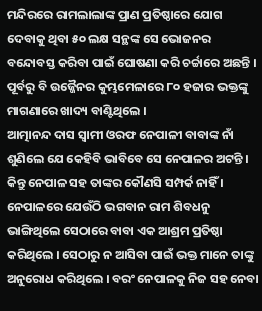ମନ୍ଦିରରେ ରାମଲାଲାଙ୍କ ପ୍ରାଣ ପ୍ରତିଷ୍ଠାରେ ଯୋଗ ଦେବାକୁ ଥିବା ୫୦ ଲକ୍ଷ ସନ୍ଥଙ୍କ ସେ ଭୋଜନର ବନ୍ଦୋବସ୍ତ କରିବା ପାଇଁ ଘୋଷଣା କରି ଚର୍ଚ୍ଚାରେ ଅଛନ୍ତି । ପୂର୍ବରୁ ବି ଉଜ୍ଜୈନର କୁମ୍ଭମେଳାରେ ୮୦ ହଜାର ଭକ୍ତଙ୍କୁ ମାଗଣାରେ ଖାଦ୍ୟ ବାଣ୍ଟିଥିଲେ ।
ଆତ୍ମାନନ୍ଦ ଦାସ ସ୍ବାମୀ ଓରଫ ନେପାଳୀ ବାବାଙ୍କ ନାଁ ଶୁଣିଲେ ଯେ କେହିବି ଭାବିବେ ସେ ନେପାଳର ଅଟନ୍ତି । କିନ୍ତୁ ନେପାଳ ସହ ତାଙ୍କର କୌଣସି ସମ୍ପର୍କ ନାହିଁ । ନେପାଳରେ ଯେଉଁଠି ଭଗବାନ ରାମ ଶିବଧନୁ ଭାଙ୍ଗିଥିଲେ ସେଠାରେ ବାବା ଏକ ଆଶ୍ରମ ପ୍ରତିଷ୍ଠା କରିଥିଲେ । ସେଠାରୁ ନ ଆସିବା ପାଇଁ ଭକ୍ତ ମାନେ ତାଙ୍କୁ ଅନୁରୋଧ କରିଥିଲେ । ବରଂ ନେପାଳକୁ ନିଜ ସହ ନେବା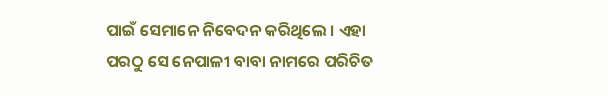ପାଇଁ ସେମାନେ ନିବେଦନ କରିଥିଲେ । ଏହା ପରଠୁ ସେ ନେପାଳୀ ବାବା ନାମରେ ପରିଚିତ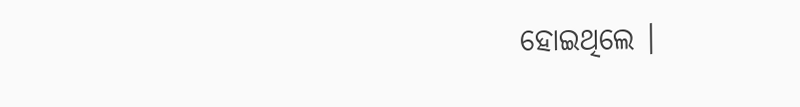ହୋଇଥିଲେ ।